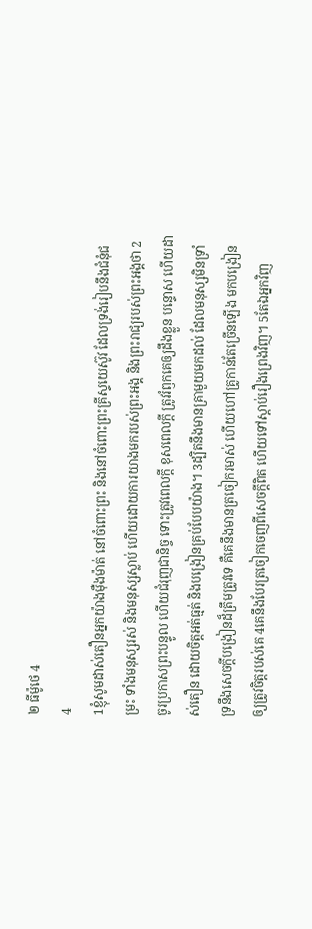២ ធីម៉ូថេ 4
4
1ខ្ញុំសូមដាស់តឿនអ្នកយ៉ាងម៉ឺងម៉ាត់ នៅចំពោះព្រះ និងនៅចំពោះព្រះគ្រីស្ទយេស៊ូវ ដែលទ្រង់រៀបនឹងជំនុំជម្រះ ទាំងមនុស្សរស់ និងមនុស្សស្លាប់ ហើយដោយការយាងមករបស់ព្រះអង្គ និងព្រះរាជ្យរបស់ព្រះអង្គថា 2ចូរប្រកាសព្រះបន្ទូល ហើយជំរុញជានិច្ច ទោះត្រូវពេលក្ដី ខុសពេលក្តី ត្រូវរំឭកគេឲ្យដឹងខ្លួន បន្ទោស ហើយដាស់តឿន ដោយចិត្តអត់ធ្មត់ និងបង្រៀនគ្រប់បែបយ៉ាង។ 3ដ្បិតនឹងមានគ្រាមួយមកដល់ ដែលមនុស្សមិនទ្រាំទ្រនឹងសេចក្ដីបង្រៀនដ៏ត្រឹមត្រូវទេ គឺគេនឹងមានត្រចៀករមាស់ ហើយហៅគ្រូកាន់តែច្រើនឡើង មកបង្រៀនឲ្យត្រូវចិត្តរបស់គេ 4គេនឹងបែរត្រចៀកចេញពីសេចក្ដីពិត ហើយទៅស្ដាប់រឿងព្រេងវិញ។ 5តែឯអ្នកវិញ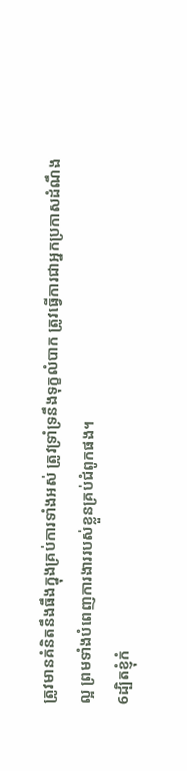ត្រូវមានគំនិតនឹងធឹងក្នុងគ្រប់ការទាំងអស់ ត្រូវទ្រាំទ្រនឹងទុក្ខលំបាក ត្រូវធ្វើការជាអ្នកប្រកាសដំណឹងល្អ ព្រមទាំងបំពេញការងាររបស់ខ្លួនគ្រប់ជំពូកផង។
6ដ្បិតខ្ញុំកំ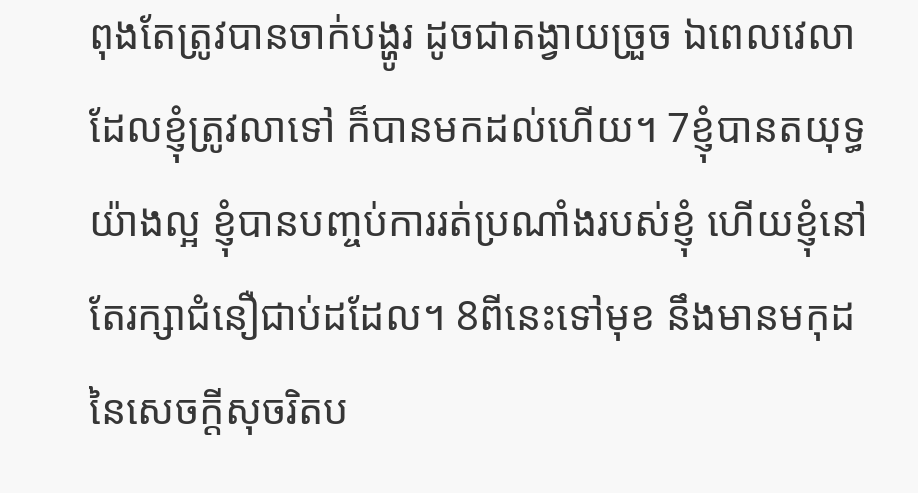ពុងតែត្រូវបានចាក់បង្ហូរ ដូចជាតង្វាយច្រួច ឯពេលវេលាដែលខ្ញុំត្រូវលាទៅ ក៏បានមកដល់ហើយ។ 7ខ្ញុំបានតយុទ្ធយ៉ាងល្អ ខ្ញុំបានបញ្ចប់ការរត់ប្រណាំងរបស់ខ្ញុំ ហើយខ្ញុំនៅតែរក្សាជំនឿជាប់ដដែល។ 8ពីនេះទៅមុខ នឹងមានមកុដនៃសេចក្ដីសុចរិតប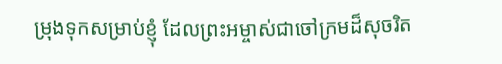ម្រុងទុកសម្រាប់ខ្ញុំ ដែលព្រះអម្ចាស់ជាចៅក្រមដ៏សុចរិត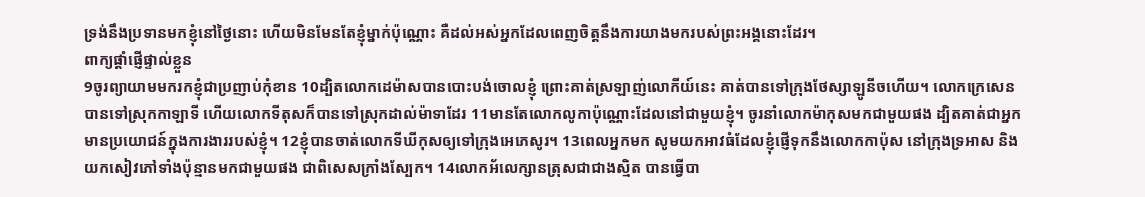ទ្រង់នឹងប្រទានមកខ្ញុំនៅថ្ងៃនោះ ហើយមិនមែនតែខ្ញុំម្នាក់ប៉ុណ្ណោះ គឺដល់អស់អ្នកដែលពេញចិត្តនឹងការយាងមករបស់ព្រះអង្គនោះដែរ។
ពាក្យផ្ដាំផ្ញើផ្ទាល់ខ្លួន
9ចូរព្យាយាមមករកខ្ញុំជាប្រញាប់កុំខាន 10ដ្បិតលោកដេម៉ាសបានបោះបង់ចោលខ្ញុំ ព្រោះគាត់ស្រឡាញ់លោកីយ៍នេះ គាត់បានទៅក្រុងថែស្សាឡូនីចហើយ។ លោកក្រេសេនបានទៅស្រុកកាឡាទី ហើយលោកទីតុសក៏បានទៅស្រុកដាល់ម៉ាទាដែរ 11មានតែលោកលូកាប៉ុណ្ណោះដែលនៅជាមួយខ្ញុំ។ ចូរនាំលោកម៉ាកុសមកជាមួយផង ដ្បិតគាត់ជាអ្នកមានប្រយោជន៍ក្នុងការងាររបស់ខ្ញុំ។ 12ខ្ញុំបានចាត់លោកទីឃីកុសឲ្យទៅក្រុងអេភេសូរ។ 13ពេលអ្នកមក សូមយកអាវធំដែលខ្ញុំផ្ញើទុកនឹងលោកកាប៉ុស នៅក្រុងទ្រអាស និងយកសៀវភៅទាំងប៉ុន្មានមកជាមួយផង ជាពិសេសក្រាំងស្បែក។ 14លោកអ័លេក្សានត្រុសជាជាងស្មិត បានធ្វើបា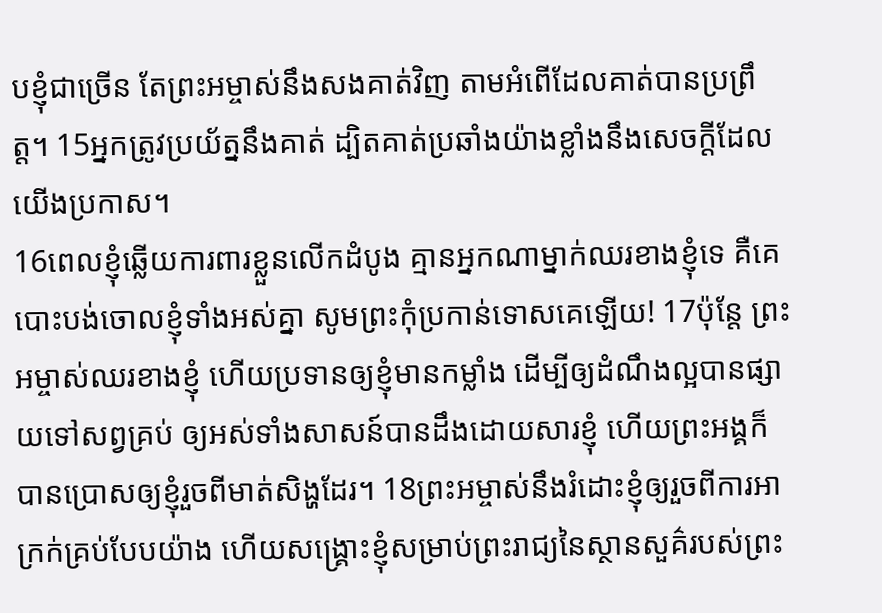បខ្ញុំជាច្រើន តែព្រះអម្ចាស់នឹងសងគាត់វិញ តាមអំពើដែលគាត់បានប្រព្រឹត្ត។ 15អ្នកត្រូវប្រយ័ត្ននឹងគាត់ ដ្បិតគាត់ប្រឆាំងយ៉ាងខ្លាំងនឹងសេចក្ដីដែលយើងប្រកាស។
16ពេលខ្ញុំឆ្លើយការពារខ្លួនលើកដំបូង គ្មានអ្នកណាម្នាក់ឈរខាងខ្ញុំទេ គឺគេបោះបង់ចោលខ្ញុំទាំងអស់គ្នា សូមព្រះកុំប្រកាន់ទោសគេឡើយ! 17ប៉ុន្តែ ព្រះអម្ចាស់ឈរខាងខ្ញុំ ហើយប្រទានឲ្យខ្ញុំមានកម្លាំង ដើម្បីឲ្យដំណឹងល្អបានផ្សាយទៅសព្វគ្រប់ ឲ្យអស់ទាំងសាសន៍បានដឹងដោយសារខ្ញុំ ហើយព្រះអង្គក៏បានប្រោសឲ្យខ្ញុំរួចពីមាត់សិង្ហដែរ។ 18ព្រះអម្ចាស់នឹងរំដោះខ្ញុំឲ្យរួចពីការអាក្រក់គ្រប់បែបយ៉ាង ហើយសង្គ្រោះខ្ញុំសម្រាប់ព្រះរាជ្យនៃស្ថានសួគ៌របស់ព្រះ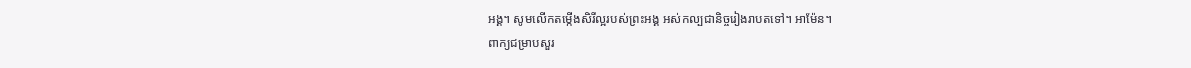អង្គ។ សូមលើកតម្កើងសិរីល្អរបស់ព្រះអង្គ អស់កល្បជានិច្ចរៀងរាបតទៅ។ អាម៉ែន។
ពាក្យជម្រាបសួរ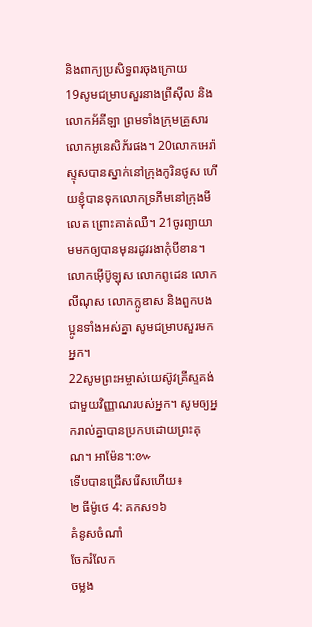និងពាក្យប្រសិទ្ធពរចុងក្រោយ
19សូមជម្រាបសួរនាងព្រីស៊ីល និងលោកអ័គីឡា ព្រមទាំងក្រុមគ្រួសារលោកអូនេសិភ័រផង។ 20លោកអេរ៉ាស្ទុសបានស្នាក់នៅក្រុងកូរិនថូស ហើយខ្ញុំបានទុកលោកទ្រភីមនៅក្រុងមីលេត ព្រោះគាត់ឈឺ។ 21ចូរព្យាយាមមកឲ្យបានមុនរដូវរងាកុំបីខាន។ លោកអ៊ើប៊ូឡុស លោកពូដេន លោកលីណុស លោកក្លូឌាស និងពួកបងប្អូនទាំងអស់គ្នា សូមជម្រាបសួរមកអ្នក។
22សូមព្រះអម្ចាស់យេស៊ូវគ្រីស្ទគង់ជាមួយវិញ្ញាណរបស់អ្នក។ សូមឲ្យអ្នករាល់គ្នាបានប្រកបដោយព្រះគុណ។ អាម៉ែន។:៚
ទើបបានជ្រើសរើសហើយ៖
២ ធីម៉ូថេ 4: គកស១៦
គំនូសចំណាំ
ចែករំលែក
ចម្លង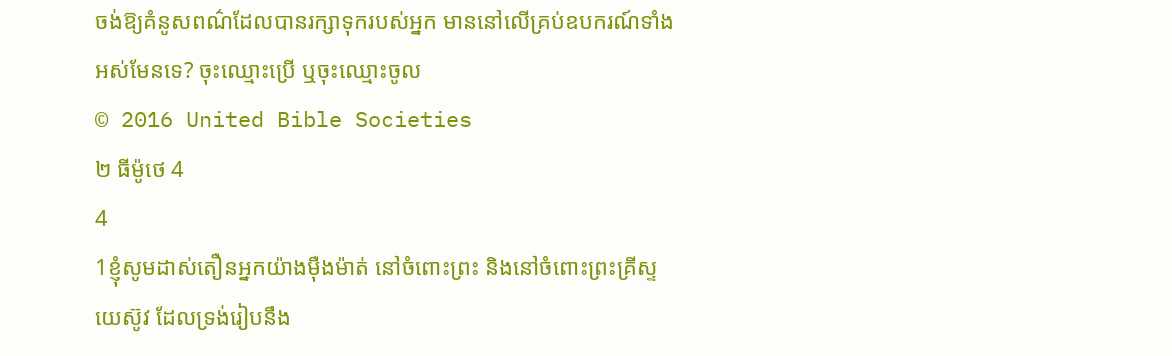ចង់ឱ្យគំនូសពណ៌ដែលបានរក្សាទុករបស់អ្នក មាននៅលើគ្រប់ឧបករណ៍ទាំងអស់មែនទេ? ចុះឈ្មោះប្រើ ឬចុះឈ្មោះចូល
© 2016 United Bible Societies
២ ធីម៉ូថេ 4
4
1ខ្ញុំសូមដាស់តឿនអ្នកយ៉ាងម៉ឺងម៉ាត់ នៅចំពោះព្រះ និងនៅចំពោះព្រះគ្រីស្ទយេស៊ូវ ដែលទ្រង់រៀបនឹង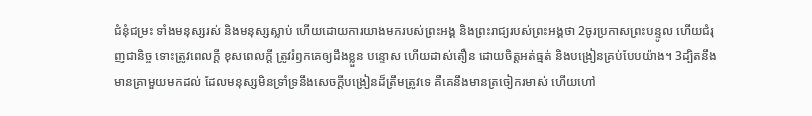ជំនុំជម្រះ ទាំងមនុស្សរស់ និងមនុស្សស្លាប់ ហើយដោយការយាងមករបស់ព្រះអង្គ និងព្រះរាជ្យរបស់ព្រះអង្គថា 2ចូរប្រកាសព្រះបន្ទូល ហើយជំរុញជានិច្ច ទោះត្រូវពេលក្ដី ខុសពេលក្តី ត្រូវរំឭកគេឲ្យដឹងខ្លួន បន្ទោស ហើយដាស់តឿន ដោយចិត្តអត់ធ្មត់ និងបង្រៀនគ្រប់បែបយ៉ាង។ 3ដ្បិតនឹងមានគ្រាមួយមកដល់ ដែលមនុស្សមិនទ្រាំទ្រនឹងសេចក្ដីបង្រៀនដ៏ត្រឹមត្រូវទេ គឺគេនឹងមានត្រចៀករមាស់ ហើយហៅ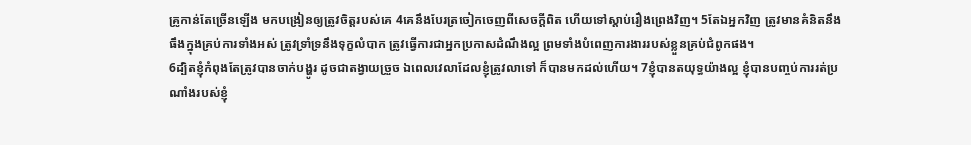គ្រូកាន់តែច្រើនឡើង មកបង្រៀនឲ្យត្រូវចិត្តរបស់គេ 4គេនឹងបែរត្រចៀកចេញពីសេចក្ដីពិត ហើយទៅស្ដាប់រឿងព្រេងវិញ។ 5តែឯអ្នកវិញ ត្រូវមានគំនិតនឹងធឹងក្នុងគ្រប់ការទាំងអស់ ត្រូវទ្រាំទ្រនឹងទុក្ខលំបាក ត្រូវធ្វើការជាអ្នកប្រកាសដំណឹងល្អ ព្រមទាំងបំពេញការងាររបស់ខ្លួនគ្រប់ជំពូកផង។
6ដ្បិតខ្ញុំកំពុងតែត្រូវបានចាក់បង្ហូរ ដូចជាតង្វាយច្រួច ឯពេលវេលាដែលខ្ញុំត្រូវលាទៅ ក៏បានមកដល់ហើយ។ 7ខ្ញុំបានតយុទ្ធយ៉ាងល្អ ខ្ញុំបានបញ្ចប់ការរត់ប្រណាំងរបស់ខ្ញុំ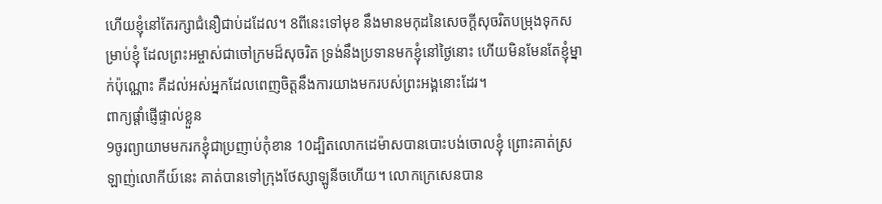ហើយខ្ញុំនៅតែរក្សាជំនឿជាប់ដដែល។ 8ពីនេះទៅមុខ នឹងមានមកុដនៃសេចក្ដីសុចរិតបម្រុងទុកសម្រាប់ខ្ញុំ ដែលព្រះអម្ចាស់ជាចៅក្រមដ៏សុចរិត ទ្រង់នឹងប្រទានមកខ្ញុំនៅថ្ងៃនោះ ហើយមិនមែនតែខ្ញុំម្នាក់ប៉ុណ្ណោះ គឺដល់អស់អ្នកដែលពេញចិត្តនឹងការយាងមករបស់ព្រះអង្គនោះដែរ។
ពាក្យផ្ដាំផ្ញើផ្ទាល់ខ្លួន
9ចូរព្យាយាមមករកខ្ញុំជាប្រញាប់កុំខាន 10ដ្បិតលោកដេម៉ាសបានបោះបង់ចោលខ្ញុំ ព្រោះគាត់ស្រឡាញ់លោកីយ៍នេះ គាត់បានទៅក្រុងថែស្សាឡូនីចហើយ។ លោកក្រេសេនបាន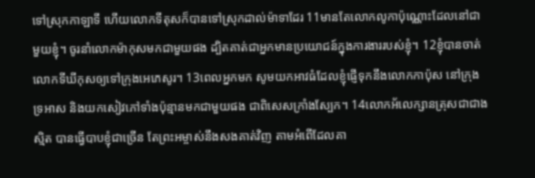ទៅស្រុកកាឡាទី ហើយលោកទីតុសក៏បានទៅស្រុកដាល់ម៉ាទាដែរ 11មានតែលោកលូកាប៉ុណ្ណោះដែលនៅជាមួយខ្ញុំ។ ចូរនាំលោកម៉ាកុសមកជាមួយផង ដ្បិតគាត់ជាអ្នកមានប្រយោជន៍ក្នុងការងាររបស់ខ្ញុំ។ 12ខ្ញុំបានចាត់លោកទីឃីកុសឲ្យទៅក្រុងអេភេសូរ។ 13ពេលអ្នកមក សូមយកអាវធំដែលខ្ញុំផ្ញើទុកនឹងលោកកាប៉ុស នៅក្រុងទ្រអាស និងយកសៀវភៅទាំងប៉ុន្មានមកជាមួយផង ជាពិសេសក្រាំងស្បែក។ 14លោកអ័លេក្សានត្រុសជាជាងស្មិត បានធ្វើបាបខ្ញុំជាច្រើន តែព្រះអម្ចាស់នឹងសងគាត់វិញ តាមអំពើដែលគា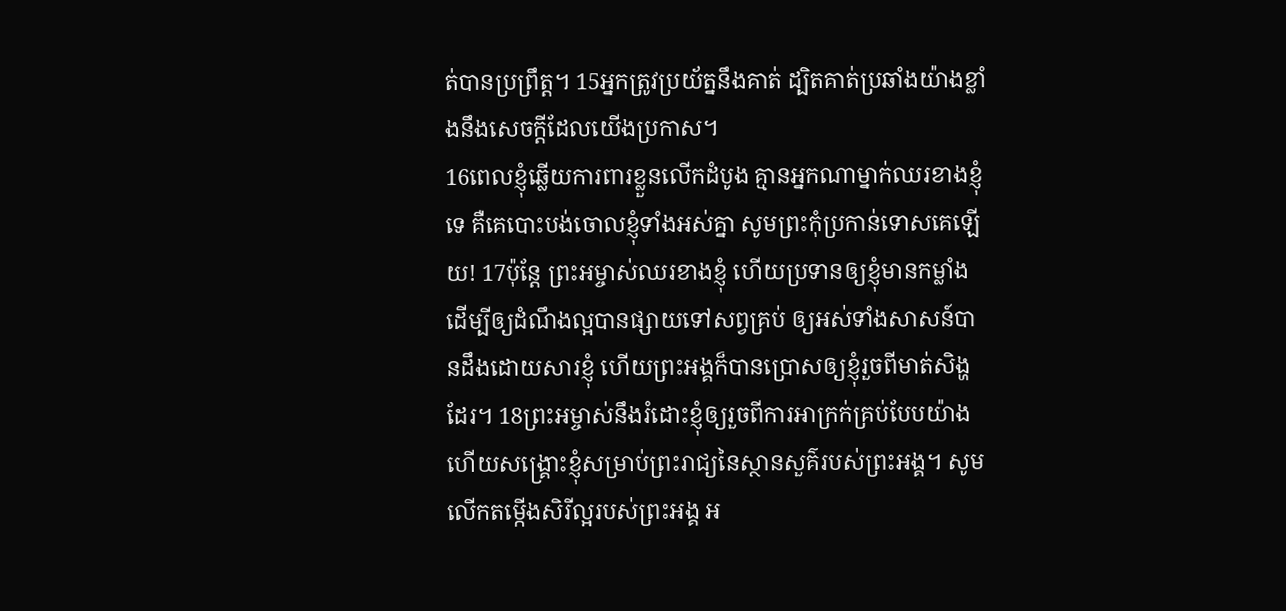ត់បានប្រព្រឹត្ត។ 15អ្នកត្រូវប្រយ័ត្ននឹងគាត់ ដ្បិតគាត់ប្រឆាំងយ៉ាងខ្លាំងនឹងសេចក្ដីដែលយើងប្រកាស។
16ពេលខ្ញុំឆ្លើយការពារខ្លួនលើកដំបូង គ្មានអ្នកណាម្នាក់ឈរខាងខ្ញុំទេ គឺគេបោះបង់ចោលខ្ញុំទាំងអស់គ្នា សូមព្រះកុំប្រកាន់ទោសគេឡើយ! 17ប៉ុន្តែ ព្រះអម្ចាស់ឈរខាងខ្ញុំ ហើយប្រទានឲ្យខ្ញុំមានកម្លាំង ដើម្បីឲ្យដំណឹងល្អបានផ្សាយទៅសព្វគ្រប់ ឲ្យអស់ទាំងសាសន៍បានដឹងដោយសារខ្ញុំ ហើយព្រះអង្គក៏បានប្រោសឲ្យខ្ញុំរួចពីមាត់សិង្ហដែរ។ 18ព្រះអម្ចាស់នឹងរំដោះខ្ញុំឲ្យរួចពីការអាក្រក់គ្រប់បែបយ៉ាង ហើយសង្គ្រោះខ្ញុំសម្រាប់ព្រះរាជ្យនៃស្ថានសួគ៌របស់ព្រះអង្គ។ សូមលើកតម្កើងសិរីល្អរបស់ព្រះអង្គ អ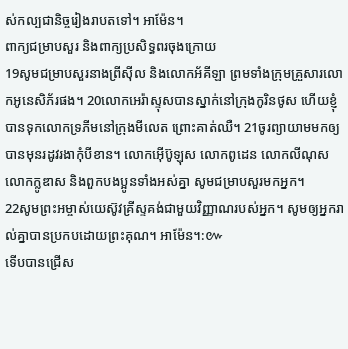ស់កល្បជានិច្ចរៀងរាបតទៅ។ អាម៉ែន។
ពាក្យជម្រាបសួរ និងពាក្យប្រសិទ្ធពរចុងក្រោយ
19សូមជម្រាបសួរនាងព្រីស៊ីល និងលោកអ័គីឡា ព្រមទាំងក្រុមគ្រួសារលោកអូនេសិភ័រផង។ 20លោកអេរ៉ាស្ទុសបានស្នាក់នៅក្រុងកូរិនថូស ហើយខ្ញុំបានទុកលោកទ្រភីមនៅក្រុងមីលេត ព្រោះគាត់ឈឺ។ 21ចូរព្យាយាមមកឲ្យបានមុនរដូវរងាកុំបីខាន។ លោកអ៊ើប៊ូឡុស លោកពូដេន លោកលីណុស លោកក្លូឌាស និងពួកបងប្អូនទាំងអស់គ្នា សូមជម្រាបសួរមកអ្នក។
22សូមព្រះអម្ចាស់យេស៊ូវគ្រីស្ទគង់ជាមួយវិញ្ញាណរបស់អ្នក។ សូមឲ្យអ្នករាល់គ្នាបានប្រកបដោយព្រះគុណ។ អាម៉ែន។:៚
ទើបបានជ្រើស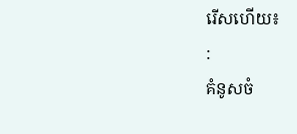រើសហើយ៖
:
គំនូសចំ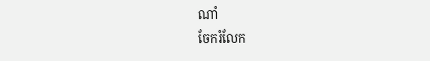ណាំ
ចែករំលែក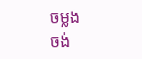ចម្លង
ចង់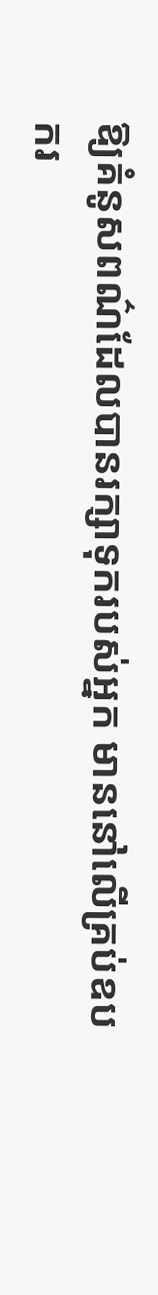ឱ្យគំនូសពណ៌ដែលបានរក្សាទុករបស់អ្នក មាននៅលើគ្រប់ឧបករ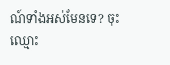ណ៍ទាំងអស់មែនទេ? ចុះឈ្មោះ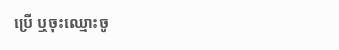ប្រើ ឬចុះឈ្មោះចូ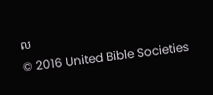ល
© 2016 United Bible Societies